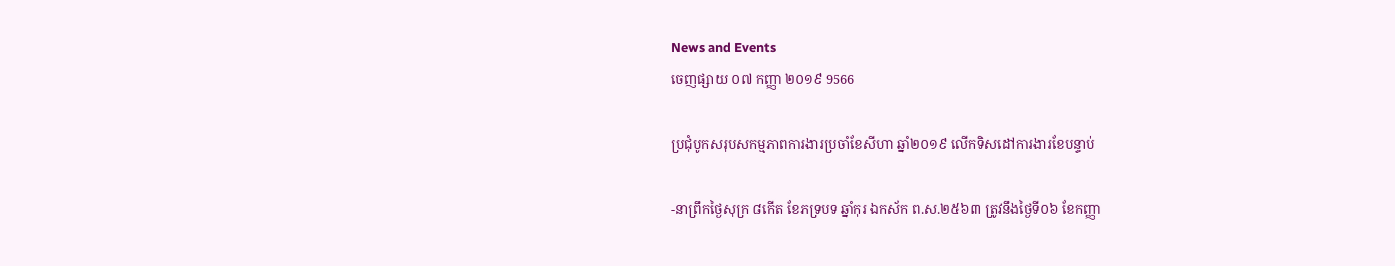News and Events
ចេញផ្សាយ ០៧ កញ្ញា ២០១៩ 9566

ប្រជុំបូកសរុបសកម្មភាពការងារប្រចាំខែសីហា ឆ្នាំ២០១៩ លើកទិសដៅការងារខែបន្ទាប់

-នាព្រឹកថ្ងៃសុក្រ ៨កើត ខែភទ្របទ ឆ្នាំកុរ ឯកស័ក ព.ស.២៥៦៣ ត្រូវនឹងថ្ងៃទី០៦ ខែកញ្ញា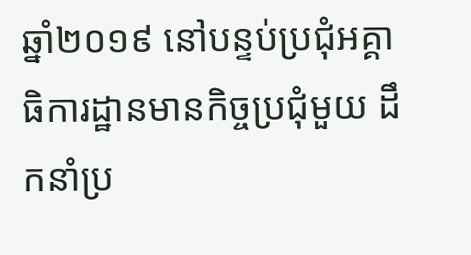ឆ្នាំ២០១៩ នៅបន្ទប់ប្រជុំអគ្គាធិការដ្ឋានមានកិច្ចប្រជុំមួយ ដឹកនាំប្រ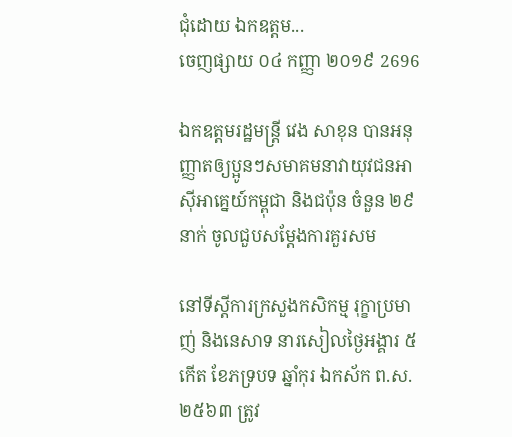ជុំដោយ ឯកឧត្តម...
ចេញផ្សាយ ០៤ កញ្ញា ២០១៩ 2696

ឯកឧត្តមរដ្ឋមន្រ្តី វេង សាខុន បានអនុញ្ញាតឲ្យប្អូនៗសមាគមនាវាយុវជនអាស៊ីអាគ្នេយ៍កម្ពុជា និងជប៉ុន ចំនួន ២៩នាក់ ចូលជួបសម្តែងការគួរសម

នៅទីស្តីការក្រសួងកសិកម្ម រុក្ខាប្រមាញ់ និងនេសាទ នារសៀលថ្ងៃអង្គារ ៥កើត ខែភទ្របទ ឆ្នាំកុរ ឯកស័ក ព.ស. ២៥៦៣ ត្រូវ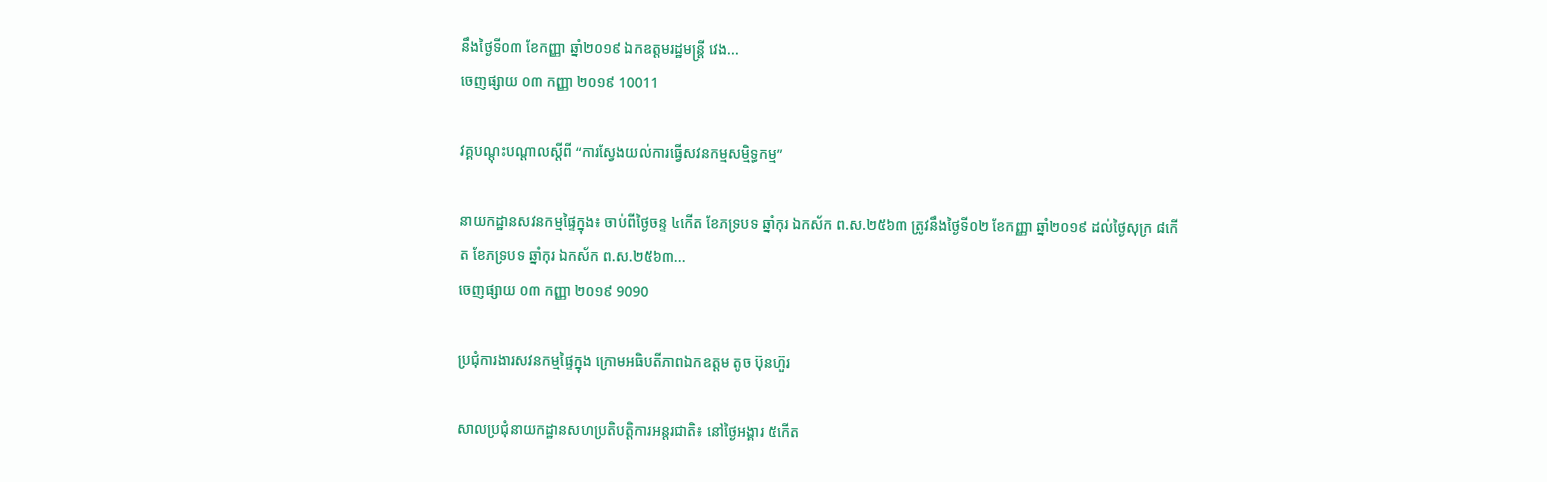នឹងថ្ងៃទី០៣ ខែកញ្ញា ឆ្នាំ២០១៩ ឯកឧត្តមរដ្ឋមន្រ្តី វេង...
ចេញផ្សាយ ០៣ កញ្ញា ២០១៩ 10011

វគ្គបណ្តុះបណ្តាលស្តីពី “ការស្វែងយល់ការធ្វើសវនកម្មសម្មិទ្ធកម្ម”

នាយកដ្ឋានសវនកម្មផ្ទៃក្នុង៖ ចាប់ពីថ្ងៃចន្ទ ៤កើត ខែភទ្របទ ឆ្នាំកុរ ឯកស័ក ព.ស.២៥៦៣ ត្រូវនឹងថ្ងៃទី០២ ខែកញ្ញា ឆ្នាំ២០១៩ ដល់ថ្ងៃសុក្រ ៨កើត ខែភទ្របទ ឆ្នាំកុរ ឯកស័ក ព.ស.២៥៦៣...
ចេញផ្សាយ ០៣ កញ្ញា ២០១៩ 9090

ប្រជុំការងារសវនកម្មផ្ទៃក្នុង ក្រោមអធិបតីភាពឯកឧត្ដម តូច ប៊ុនហ៊ួរ

សាលប្រជុំនាយកដ្ឋានសហប្រតិបត្តិការអន្តរជាតិ៖ នៅថ្ងៃអង្គារ ៥កើត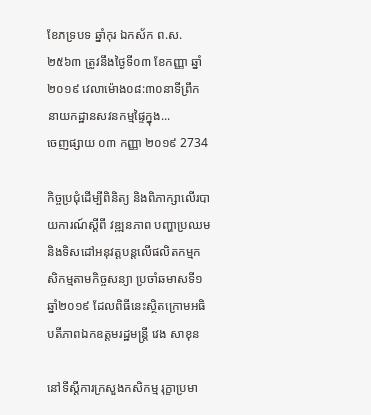ខែភទ្របទ ឆ្នាំកុរ ឯកស័ក ព.ស.២៥៦៣ ត្រូវនឹងថ្ងៃទី០៣ ខែកញ្ញា ឆ្នាំ២០១៩ វេលាម៉ោង០៨:៣០នាទីព្រឹក នាយកដ្ឋានសវនកម្មផ្ទៃក្នុង...
ចេញផ្សាយ ០៣ កញ្ញា ២០១៩ 2734

កិច្ចប្រជុំដើម្បីពិនិត្យ និងពិភាក្សាលើរបាយការណ៍ស្តីពី វឌ្ឍនភាព បញ្ហាប្រឈម និងទិសដៅអនុវត្តបន្តលើផលិតកម្មកសិកម្មតាមកិច្ចសន្យា ប្រចាំឆមាសទី១ ឆ្នាំ២០១៩ ដែលពិធីនេះស្ថិតក្រោមអធិបតីភាពឯកឧត្តមរដ្ឋមន្រ្តី វេង សាខុន

នៅទីស្តីការក្រសួងកសិកម្ម រុក្ខាប្រមា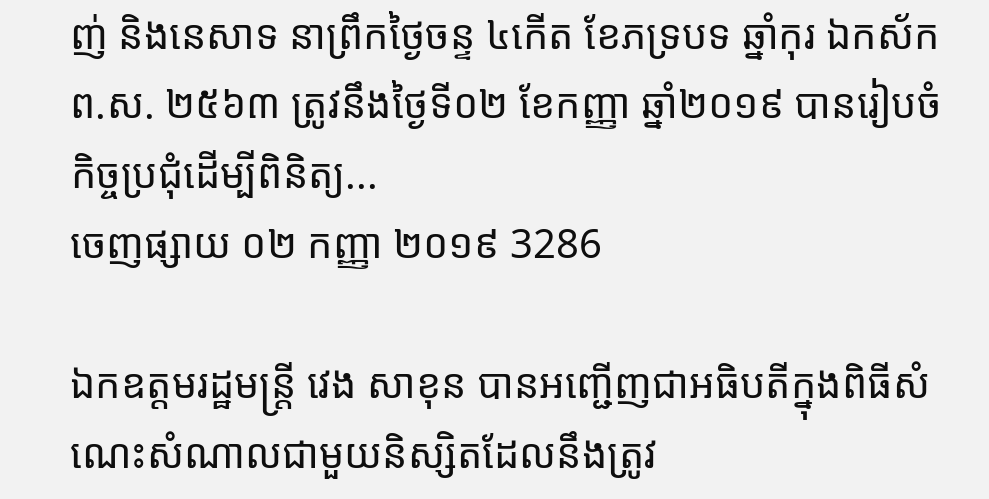ញ់ និងនេសាទ នាព្រឹកថ្ងៃចន្ទ ៤កើត ខែភទ្របទ ឆ្នាំកុរ ឯកស័ក ព.ស. ២៥៦៣ ត្រូវនឹងថ្ងៃទី០២ ខែកញ្ញា ឆ្នាំ២០១៩ បានរៀបចំកិច្ចប្រជុំដើម្បីពិនិត្យ...
ចេញផ្សាយ ០២ កញ្ញា ២០១៩ 3286

ឯកឧត្តមរដ្ឋមន្រ្តី វេង សាខុន បានអញ្ជើញជាអធិបតីក្នុងពិធីសំណេះសំណាលជាមួយនិស្សិតដែលនឹងត្រូវ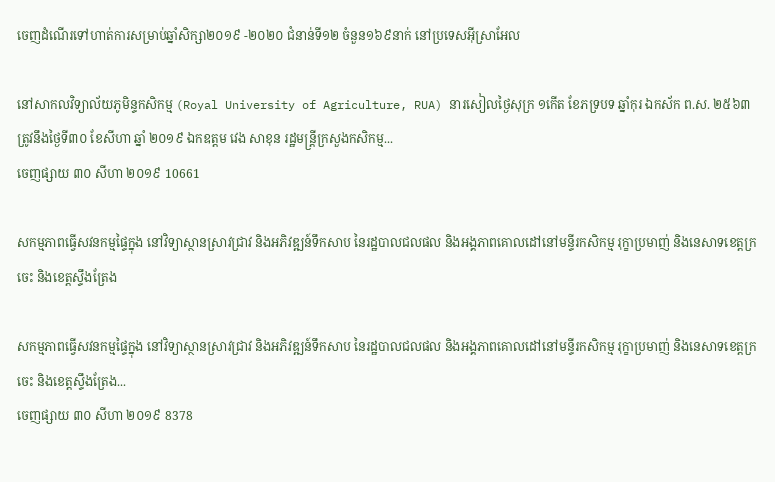ចេញដំណើរទៅហាត់ការសម្រាប់ឆ្នាំសិក្សា២០១៩ -២០២០ ជំនាន់ទី១២ ចំនួន១៦៩នាក់ នៅប្រទេសអ៊ីស្រាអែល

នៅសាកលវិទ្យាល័យភូមិន្ទកសិកម្ម (Royal University of Agriculture, RUA) នារសៀលថ្ងៃសុក្រ ១កើត ខែភទ្របទ ឆ្នាំកុរ ឯកស័ក ព.ស. ២៥៦៣ ត្រូវនឹងថ្ងៃទី៣០ ខែសីហា ឆ្នាំ ២០១៩ ឯកឧត្តម វេង សាខុន រដ្ឋមន្រ្តីក្រសួងកសិកម្ម...
ចេញផ្សាយ ៣០ សីហា ២០១៩ 10661

សកម្មភាពធ្វើសវនកម្មផ្ទៃក្នុង នៅវិទ្យាស្ថានស្រាវជ្រាវ និងអភិវឌ្ឍន៍ទឹកសាប នៃរដ្ឋបាលជលផល និងអង្គភាពគោលដៅនៅមន្ទីរកសិកម្ម រុក្ខាប្រមាញ់ និងនេសាទខេត្តក្រចេះ និងខេត្តស្ទឹងត្រែង

សកម្មភាពធ្វើសវនកម្មផ្ទៃក្នុង នៅវិទ្យាស្ថានស្រាវជ្រាវ និងអភិវឌ្ឍន៍ទឹកសាប នៃរដ្ឋបាលជលផល និងអង្គភាពគោលដៅនៅមន្ទីរកសិកម្ម រុក្ខាប្រមាញ់ និងនេសាទខេត្តក្រចេះ និងខេត្តស្ទឹងត្រែង...
ចេញផ្សាយ ៣០ សីហា ២០១៩ 8378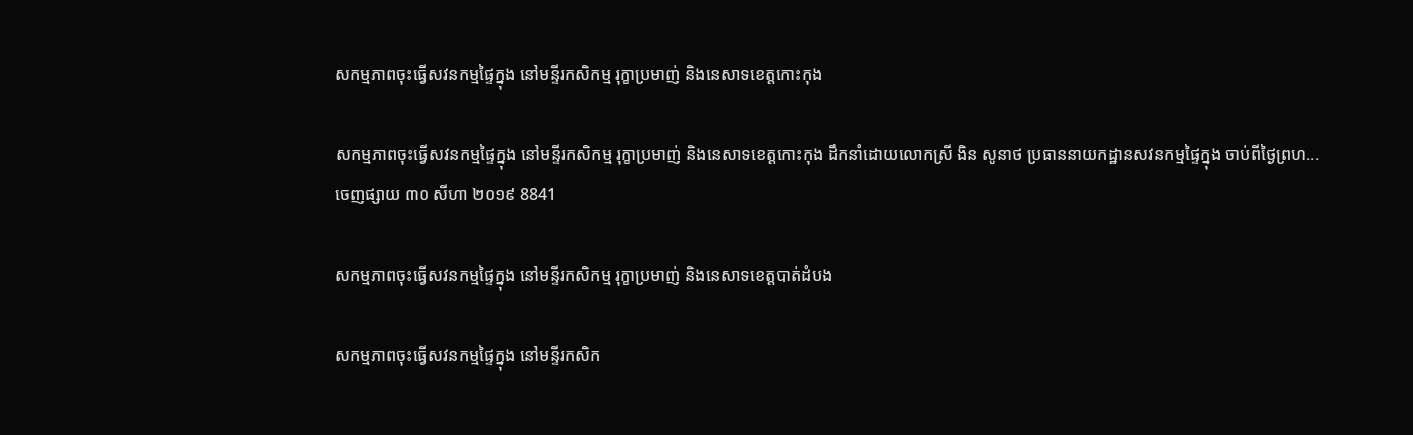សកម្មភាពចុះធ្វេីសវនកម្មផ្ទៃក្នុង នៅមន្ទីរកសិកម្ម រុក្ខាប្រមាញ់ និងនេសាទខេត្តកោះកុង

សកម្មភាពចុះធ្វេីសវនកម្មផ្ទៃក្នុង នៅមន្ទីរកសិកម្ម រុក្ខាប្រមាញ់ និងនេសាទខេត្តកោះកុង ដឹកនាំដោយលោកស្រី ងិន សូនាថ ប្រធាននាយកដ្ឋានសវនកម្មផ្ទៃក្នុង ចាប់ពីថ្ងៃព្រហ...
ចេញផ្សាយ ៣០ សីហា ២០១៩ 8841

សកម្មភាពចុះធ្វើសវនកម្មផ្ទៃក្នុង នៅមន្ទីរកសិកម្ម រុក្ខាប្រមាញ់ និងនេសាទខេត្តបាត់ដំបង

សកម្មភាពចុះធ្វើសវនកម្មផ្ទៃក្នុង នៅមន្ទីរកសិក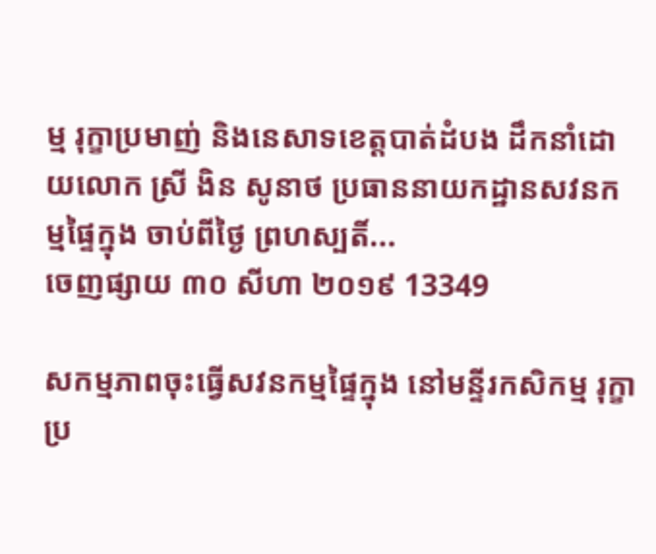ម្ម រុក្ខាប្រមាញ់ និងនេសាទខេត្តបាត់ដំបង ដឹកនាំដោយលោក ស្រី ងិន សូនាថ ប្រធាននាយកដ្ឋានសវនកម្មផ្ទៃក្នុង ចាប់ពីថ្ងៃ ព្រហស្បតិ៍...
ចេញផ្សាយ ៣០ សីហា ២០១៩ 13349

សកម្មភាពចុះធ្វើសវនកម្មផ្ទៃក្នុង នៅមន្ទីរកសិកម្ម រុក្ខាប្រ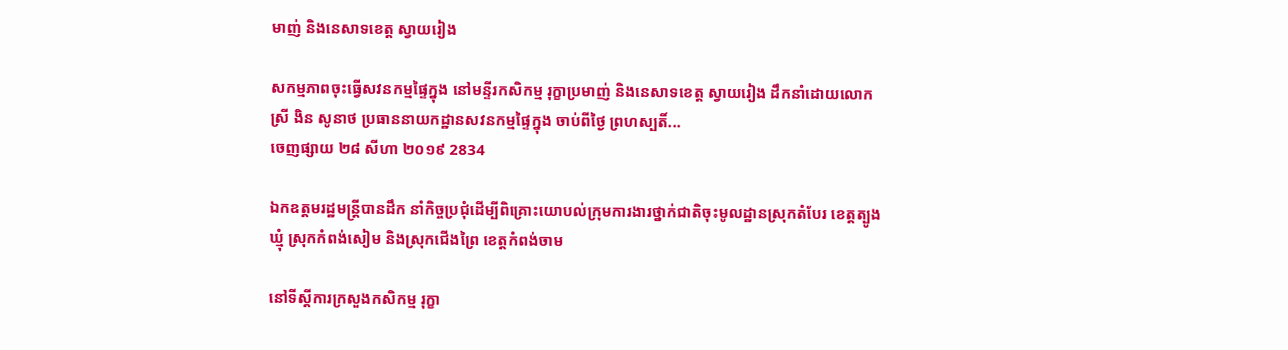មាញ់ និងនេសាទខេត្ត ស្វាយរៀង

សកម្មភាពចុះធ្វើសវនកម្មផ្ទៃក្នុង នៅមន្ទីរកសិកម្ម រុក្ខាប្រមាញ់ និងនេសាទខេត្ត ស្វាយរៀង ដឹកនាំដោយលោក ស្រី ងិន សូនាថ ប្រធាននាយកដ្ឋានសវនកម្មផ្ទៃក្នុង ចាប់ពីថ្ងៃ ព្រហស្បតិ៍...
ចេញផ្សាយ ២៨ សីហា ២០១៩ 2834

ឯកឧត្តមរដ្ឋមន្រ្តីបានដឹក នាំកិច្ចប្រជុំដើម្បីពិគ្រោះយោបល់ក្រុមការងារថ្នាក់ជាតិចុះមូលដ្ឋានស្រុកតំបែរ ខេត្តត្បូងឃ្មុំ ស្រុកកំពង់សៀម និងស្រុកជើងព្រៃ ខេត្តកំពង់ចាម

នៅទីស្តីការក្រសួងកសិកម្ម រុក្ខា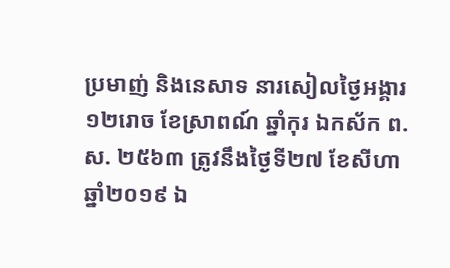ប្រមាញ់ និងនេសាទ នារសៀលថ្ងៃអង្គារ ១២រោច ខែស្រាពណ៍ ឆ្នាំកុរ ឯកស័ក ព.ស. ២៥៦៣ ត្រូវនឹងថ្ងៃទី២៧ ខែសីហា ឆ្នាំ២០១៩ ឯ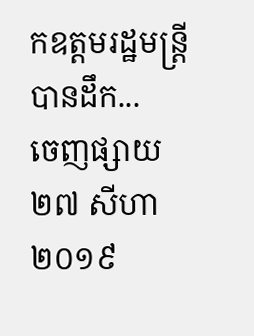កឧត្តមរដ្ឋមន្រ្តីបានដឹក...
ចេញផ្សាយ ២៧ សីហា ២០១៩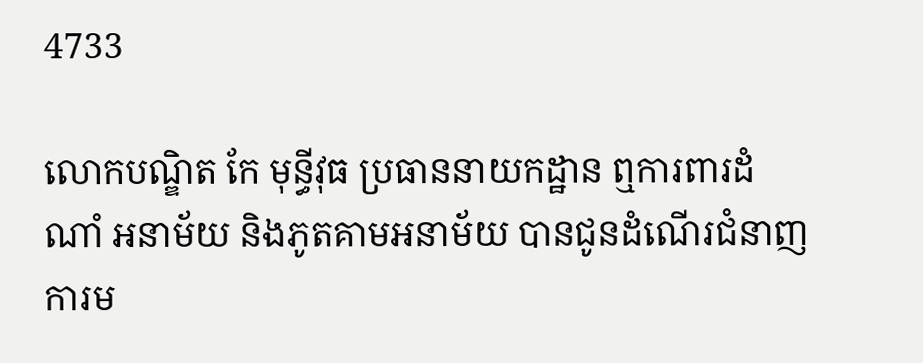4733

លោកបណ្ឌិត កែ មុន្ធីវុធ ប្រធាននាយកដ្ឋាន ឮការពារដំណាំ អនាម័យ និងភូតគាមអនាម័យ បានជូនដំណើរជំនាញការម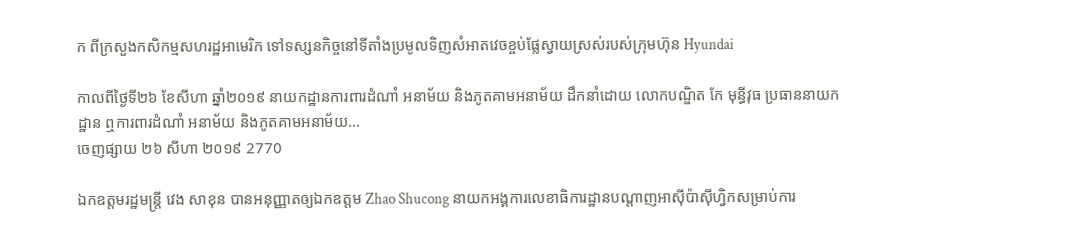ក ពីក្រសួងកសិកម្មសហរដ្ឋអាមេរិក ទៅទស្សនកិច្ចនៅទីតាំងប្រមូលទិញសំអាតវេចខ្ចប់ផ្លែស្វាយស្រស់របស់ក្រុមហ៊ុន Hyundai

កាលពីថ្ងៃទី២៦ ខែសីហា ឆ្នាំ២០១៩ នាយកដ្ឋានការពារដំណាំ អនាម័យ និងភូតគាមអនាម័យ ដឹកនាំដោយ លោកបណ្ឌិត កែ មុន្ធីវុធ ប្រធាននាយកដ្ឋាន ឮការពារដំណាំ អនាម័យ និងភូតគាមអនាម័យ...
ចេញផ្សាយ ២៦ សីហា ២០១៩ 2770

ឯកឧត្តមរដ្ឋមន្ត្រី វេង សាខុន បានអនុញ្ញាតឲ្យឯកឧត្តម Zhao Shucong នាយកអង្គការលេខាធិការដ្ឋានបណ្តាញអាស៊ីប៉ាស៊ីហ្វិកសម្រាប់ការ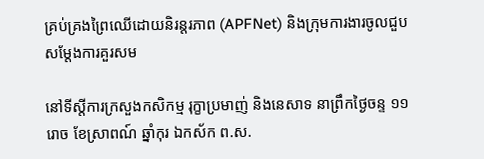គ្រប់គ្រងព្រៃឈើដោយនិរន្តរភាព (APFNet) និងក្រុមការងារចូលជួបសម្តែងការគួរសម

នៅទីស្តីការក្រសួងកសិកម្ម រុក្ខាប្រមាញ់ និងនេសាទ នាព្រឹកថ្ងៃចន្ទ ១១រោច ខែស្រាពណ៍ ឆ្នាំកុរ ឯកស័ក ព.ស.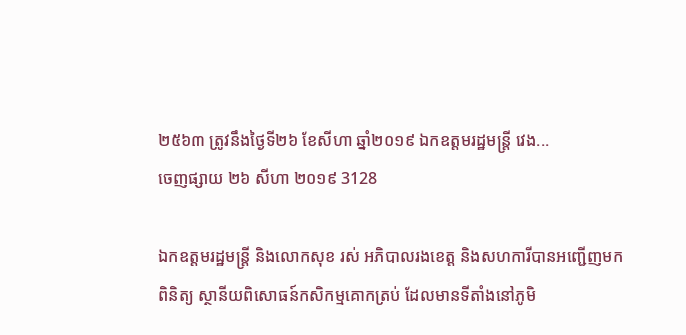២៥៦៣ ត្រូវនឹងថ្ងៃទី២៦ ខែសីហា ឆ្នាំ២០១៩ ឯកឧត្តមរដ្ឋមន្ត្រី វេង...
ចេញផ្សាយ ២៦ សីហា ២០១៩ 3128

ឯកឧត្តមរដ្ឋមន្ត្រី និងលោកសុខ រស់ អភិបាលរងខេត្ត និងសហការីបានអញ្ជើញមកពិនិត្យ ស្ថានីយពិសោធន៍កសិកម្មគោកត្រប់ ដែលមានទីតាំងនៅភូមិ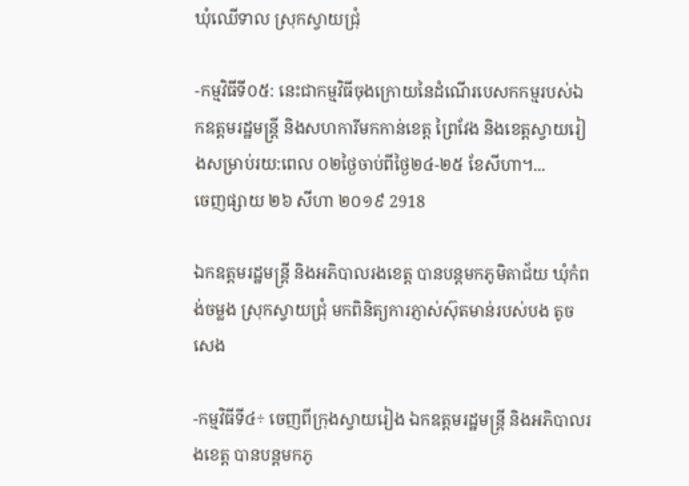ឃុំឈើទាល ស្រុកស្វាយជ្រុំ

-កម្មវិធីទី០៥: នេះជាកម្មវិធីចុងក្រោយនៃដំណើរបេសកកម្មរបស់ឯកឧត្តមរដ្ឋមន្រ្តី និងសហការីមកកាន់ខេត្ត ព្រៃវែង និងខេត្តស្វាយរៀងសម្រាប់រយ:ពេល ០២ថ្ងៃចាប់ពីថ្ងៃ២៤-២៥ ខែសីហា។...
ចេញផ្សាយ ២៦ សីហា ២០១៩ 2918

ឯកឧត្តមរដ្ឋមន្ត្រី និងអភិបាលរងខេត្ត បានបន្តមកភូមិតាជ័យ ឃុំកំពង់ចម្លង ស្រុកស្វាយជ្រុំ មកពិនិត្យការភ្ញាស់ស៊ុតមាន់របស់បង តូច សេង

-កម្មវិធីទី៤÷ ចេញពីក្រុងស្វាយរៀង ឯកឧត្តមរដ្ឋមន្ត្រី និងអភិបាលរងខេត្ត បានបន្តមកភូ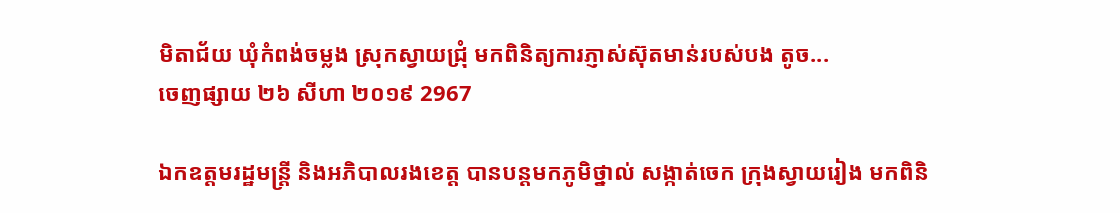មិតាជ័យ ឃុំកំពង់ចម្លង ស្រុកស្វាយជ្រុំ មកពិនិត្យការភ្ញាស់ស៊ុតមាន់របស់បង តូច...
ចេញផ្សាយ ២៦ សីហា ២០១៩ 2967

ឯកឧត្តមរដ្ឋមន្ត្រី និងអភិបាលរងខេត្ត បានបន្តមកភូមិថ្នាល់ សង្កាត់ចេក ក្រុងស្វាយរៀង មកពិនិ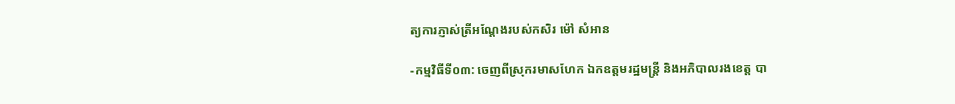ត្យការភ្ញាស់ត្រីអណ្តែងរបស់កសិរ ម៉ៅ សំអាន

-កម្មវិធីទី០៣: ចេញពីស្រុករមាសហែក ឯកឧត្តមរដ្ឋមន្ត្រី និងអភិបាលរងខេត្ត បា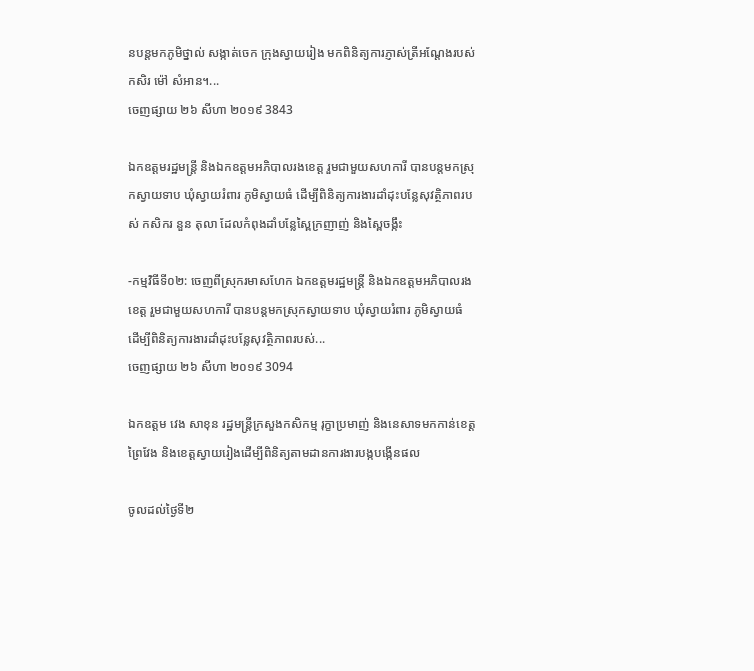នបន្តមកភូមិថ្នាល់ សង្កាត់ចេក ក្រុងស្វាយរៀង មកពិនិត្យការភ្ញាស់ត្រីអណ្តែងរបស់កសិរ ម៉ៅ សំអាន។...
ចេញផ្សាយ ២៦ សីហា ២០១៩ 3843

ឯកឧត្តមរដ្ឋមន្ត្រី និងឯកឧត្តមអភិបាលរងខេត្ត រួមជាមួយសហការី បានបន្តមកស្រុកស្វាយទាប ឃុំស្វាយរំពារ ភូមិស្វាយធំ ដើម្បីពិនិត្យការងារដាំដុះបន្លែសុវត្ថិភាពរបស់ កសិករ នួន តុលា ដែលកំពុងដាំបន្លែស្ពៃក្រញាញ់ និងស្ពៃចង្កឹះ

-កម្មវិធីទី០២: ចេញពីស្រុករមាសហែក ឯកឧត្តមរដ្ឋមន្ត្រី និងឯកឧត្តមអភិបាលរងខេត្ត រួមជាមួយសហការី បានបន្តមកស្រុកស្វាយទាប ឃុំស្វាយរំពារ ភូមិស្វាយធំ ដើម្បីពិនិត្យការងារដាំដុះបន្លែសុវត្ថិភាពរបស់...
ចេញផ្សាយ ២៦ សីហា ២០១៩ 3094

ឯកឧត្តម វេង សាខុន រដ្ឋមន្ត្រីក្រសួងកសិកម្ម រុក្ខាប្រមាញ់ និងនេសាទមកកាន់ខេត្តព្រៃវែង និងខេត្តស្វាយរៀងដើម្បីពិនិត្យតាមដានការងារបង្កបង្កើនផល

ចូលដល់ថ្ងៃទី២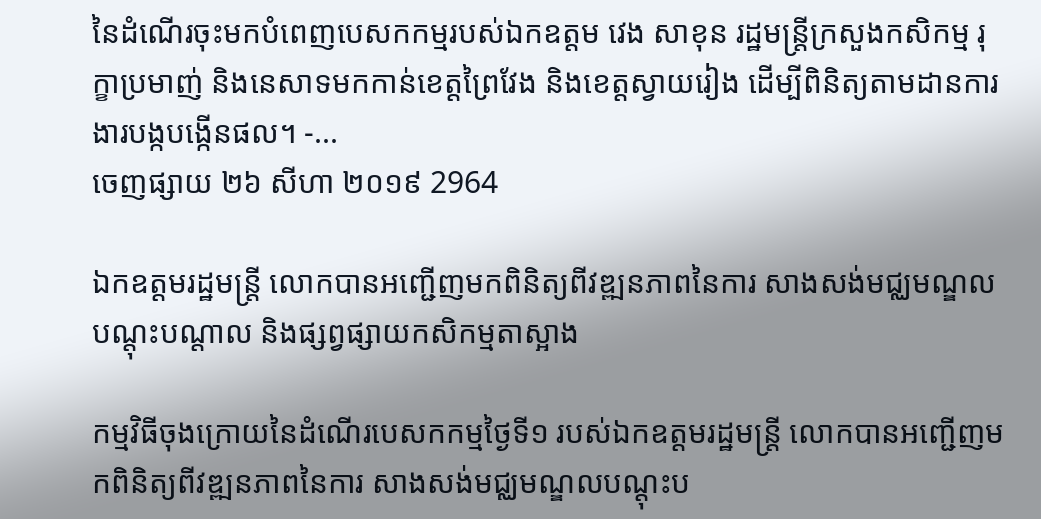នៃដំណើរចុះមកបំពេញបេសកកម្មរបស់ឯកឧត្តម វេង សាខុន រដ្ឋមន្ត្រីក្រសួងកសិកម្ម រុក្ខាប្រមាញ់ និងនេសាទមកកាន់ខេត្តព្រៃវែង និងខេត្តស្វាយរៀង ដើម្បីពិនិត្យតាមដានការងារបង្កបង្កើនផល។ -...
ចេញផ្សាយ ២៦ សីហា ២០១៩ 2964

ឯកឧត្តមរដ្ឋមន្រ្តី លោកបានអញ្ជើញមកពិនិត្យពីវឌ្ឍនភាពនៃការ សាងសង់មជ្ឈមណ្ឌលបណ្តុះបណ្តាល និងផ្សព្វផ្សាយកសិកម្មតាស្អាង

កម្មវិធីចុងក្រោយនៃដំណើរបេសកកម្មថ្ងៃទី១ របស់ឯកឧត្តមរដ្ឋមន្រ្តី លោកបានអញ្ជើញមកពិនិត្យពីវឌ្ឍនភាពនៃការ សាងសង់មជ្ឈមណ្ឌលបណ្តុះប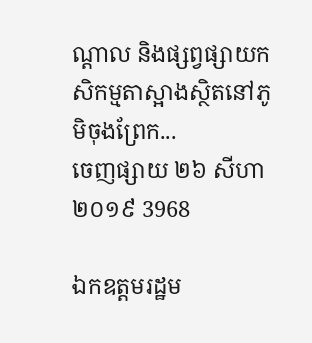ណ្តាល និងផ្សព្វផ្សាយកសិកម្មតាស្អាងស្ថិតនៅភូមិចុងព្រែក...
ចេញផ្សាយ ២៦ សីហា ២០១៩ 3968

ឯកឧត្តមរដ្ឋម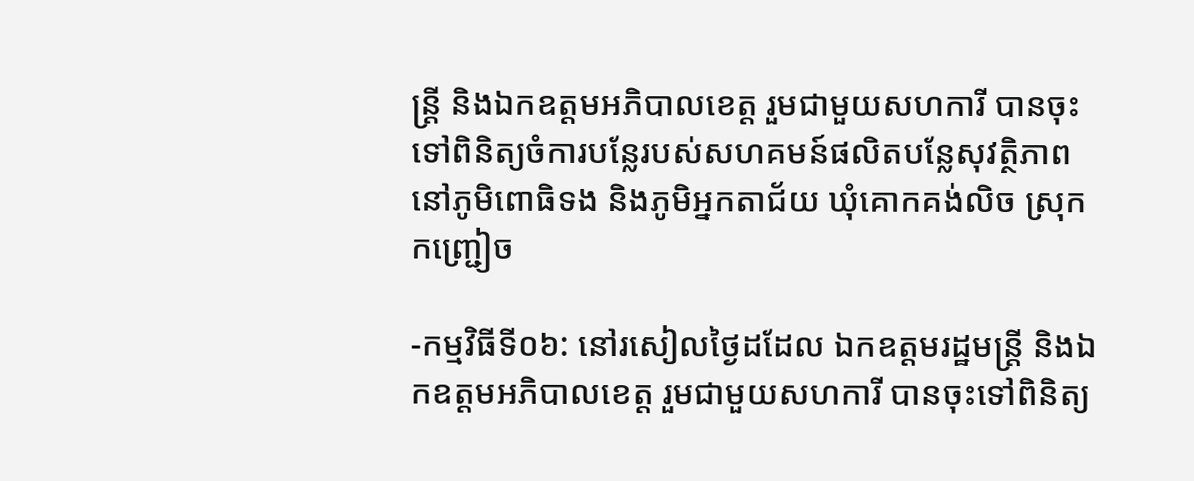ន្ត្រី និងឯកឧត្តមអភិបាលខេត្ត រួមជាមួយសហការី បានចុះទៅពិនិត្យចំការបន្លែរបស់សហគមន៍ផលិតបន្លែសុវត្ថិភាព នៅភូមិពោធិទង និងភូមិអ្នកតាជ័យ ឃុំគោកគង់លិច ស្រុកកញ្ជ្រៀច

-កម្មវិធីទី០៦: នៅរសៀលថ្ងៃដដែល ឯកឧត្តមរដ្ឋមន្ត្រី និងឯកឧត្តមអភិបាលខេត្ត រួមជាមួយសហការី បានចុះទៅពិនិត្យ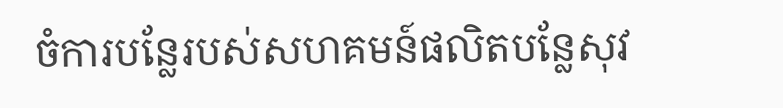ចំការបន្លែរបស់សហគមន៍ផលិតបន្លែសុវ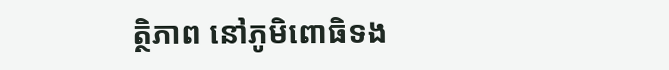ត្ថិភាព នៅភូមិពោធិទង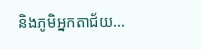និងភូមិអ្នកតាជ័យ...